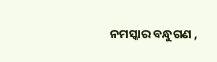ନମସ୍କାର ବନ୍ଧୁଗଣ ,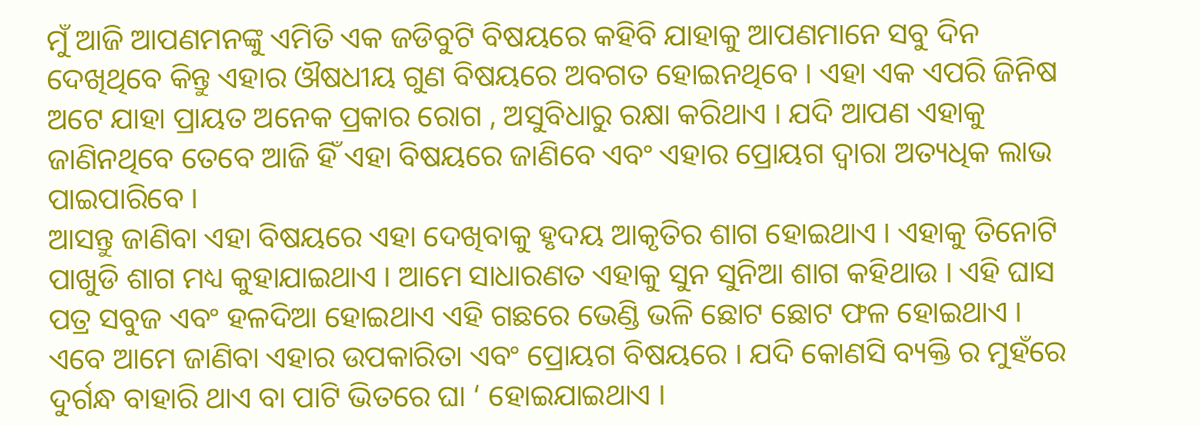ମୁଁ ଆଜି ଆପଣମନଙ୍କୁ ଏମିତି ଏକ ଜଡିବୁଟି ବିଷୟରେ କହିବି ଯାହାକୁ ଆପଣମାନେ ସବୁ ଦିନ ଦେଖିଥିବେ କିନ୍ତୁ ଏହାର ଔଷଧୀୟ ଗୁଣ ବିଷୟରେ ଅବଗତ ହୋଇନଥିବେ । ଏହା ଏକ ଏପରି ଜିନିଷ ଅଟେ ଯାହା ପ୍ରାୟତ ଅନେକ ପ୍ରକାର ରୋଗ , ଅସୁବିଧାରୁ ରକ୍ଷା କରିଥାଏ । ଯଦି ଆପଣ ଏହାକୁ ଜାଣିନଥିବେ ତେବେ ଆଜି ହିଁ ଏହା ବିଷୟରେ ଜାଣିବେ ଏବଂ ଏହାର ପ୍ରୋୟଗ ଦ୍ଵାରା ଅତ୍ୟଧିକ ଲାଭ ପାଇପାରିବେ ।
ଆସନ୍ତୁ ଜାଣିବା ଏହା ବିଷୟରେ ଏହା ଦେଖିବାକୁ ହୃଦୟ ଆକୃତିର ଶାଗ ହୋଇଥାଏ । ଏହାକୁ ତିନୋଟି ପାଖୁଡି ଶାଗ ମଧ୍ୟ କୁହାଯାଇଥାଏ । ଆମେ ସାଧାରଣତ ଏହାକୁ ସୁନ ସୁନିଆ ଶାଗ କହିଥାଉ । ଏହି ଘାସ ପତ୍ର ସବୁଜ ଏବଂ ହଳଦିଆ ହୋଇଥାଏ ଏହି ଗଛରେ ଭେଣ୍ଡି ଭଳି ଛୋଟ ଛୋଟ ଫଳ ହୋଇଥାଏ । ଏବେ ଆମେ ଜାଣିବା ଏହାର ଉପକାରିତା ଏବଂ ପ୍ରୋୟଗ ବିଷୟରେ । ଯଦି କୋଣସି ବ୍ୟକ୍ତି ର ମୁହଁରେ ଦୁର୍ଗନ୍ଧ ବାହାରି ଥାଏ ବା ପାଟି ଭିତରେ ଘା ‘ ହୋଇଯାଇଥାଏ ।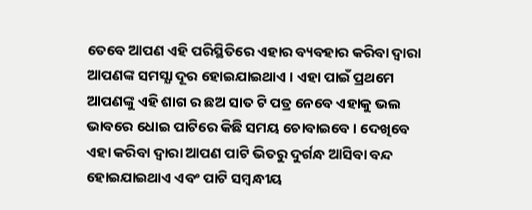ତେବେ ଆପଣ ଏହି ପରିସ୍ଥିତିରେ ଏହାର ବ୍ୟବହାର କରିବା ଦ୍ଵାରା ଆପଣଙ୍କ ସମସ୍ଯା ଦୂର ହୋଇଯାଇଥାଏ । ଏହା ପାଇଁ ପ୍ରଥମେ ଆପଣଙ୍କୁ ଏହି ଶାଗ ର ଛଅ ସାତ ଟି ପତ୍ର ନେବେ ଏହାକୁ ଭଲ ଭାବରେ ଧୋଇ ପାଟିରେ କିଛି ସମୟ ଚୋବାଇବେ । ଦେଖିବେ ଏହା କରିବା ଦ୍ଵାରା ଆପଣ ପାଟି ଭିତରୁ ଦୁର୍ଗନ୍ଧ ଆସିବା ବନ୍ଦ ହୋଇଯାଇଥାଏ ଏବଂ ପାଟି ସମ୍ବନ୍ଧୀୟ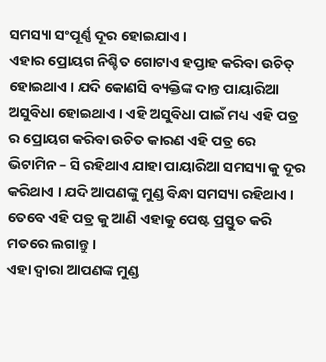ସମସ୍ୟା ସଂପୂର୍ଣ୍ଣ ଦୂର ହୋଇଯାଏ ।
ଏହାର ପ୍ରୋୟଗ ନିଶ୍ଚିତ ଗୋଟାଏ ହପ୍ତାହ କରିବା ଉଚିତ୍ ହୋଇଥାଏ । ଯଦି କୋଣସି ବ୍ୟକ୍ତିଙ୍କ ଦାନ୍ତ ପାୟାରିଆ ଅସୁବିଧା ହୋଇଥାଏ । ଏହି ଅସୁବିଧା ପାଇଁ ମଧ୍ୟ ଏହି ପତ୍ର ର ପ୍ରୋୟଗ କରିବା ଉଚିତ କାରଣ ଏହି ପତ୍ର ରେ ଭିଟାମିନ – ସି ରହିଥାଏ ଯାହା ପାୟାରିଆ ସମସ୍ୟା କୁ ଦୂର କରିଥାଏ । ଯଦି ଆପଣଙ୍କୁ ମୁଣ୍ଡ ବିନ୍ଧା ସମସ୍ୟା ରହିଥାଏ । ତେବେ ଏହି ପତ୍ର କୁ ଆଣି ଏହାକୁ ପେଷ୍ଟ ପ୍ରସ୍ତୁତ କରି ମତରେ ଲଗାନ୍ତୁ ।
ଏହା ଦ୍ଵାରା ଆପଣଙ୍କ ମୁଣ୍ଡ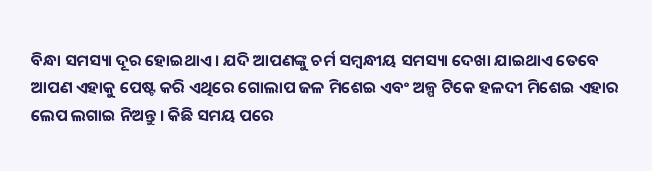ବିନ୍ଧା ସମସ୍ୟା ଦୂର ହୋଇଥାଏ । ଯଦି ଆପଣଙ୍କୁ ଚର୍ମ ସମ୍ବନ୍ଧୀୟ ସମସ୍ୟା ଦେଖା ଯାଇଥାଏ ତେବେ ଆପଣ ଏହାକୁ ପେଷ୍ଟ କରି ଏଥିରେ ଗୋଲାପ ଜଳ ମିଶେଇ ଏବଂ ଅଳ୍ପ ଟିକେ ହଳଦୀ ମିଶେଇ ଏହାର ଲେପ ଲଗାଇ ନିଅନ୍ତୁ । କିଛି ସମୟ ପରେ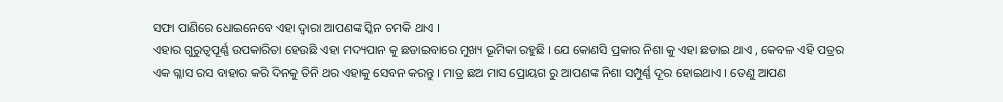ସଫା ପାଣିରେ ଧୋଇନେବେ ଏହା ଦ୍ଵାରା ଆପଣଙ୍କ ସ୍କିନ ଚମକି ଥାଏ ।
ଏହାର ଗୁରୁତ୍ଵପୂର୍ଣ୍ଣ ଉପକାରିତା ହେଉଛି ଏହା ମଦ୍ୟପାନ କୁ ଛଡାଇବାରେ ମୁଖ୍ୟ ଭୂମିକା ରହୁଛି । ଯେ କୋଣସି ପ୍ରକାର ନିଶା କୁ ଏହା ଛଡାଇ ଥାଏ , କେବଳ ଏହି ପତ୍ରର ଏକ ଗ୍ଳାସ ରସ ବାହାର କରି ଦିନକୁ ତିନି ଥର ଏହାକୁ ସେବନ କରନ୍ତୁ । ମାତ୍ର ଛଅ ମାସ ପ୍ରୋୟଗ ରୁ ଆପଣଙ୍କ ନିଶା ସମ୍ପୁର୍ଣ୍ଣ ଦୂର ହୋଇଥାଏ । ତେଣୁ ଆପଣ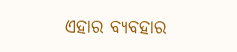ଏହାର ବ୍ୟବହାର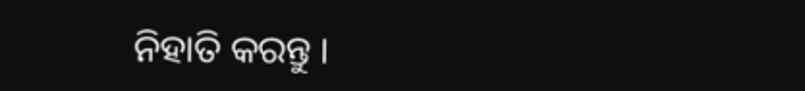ନିହାତି କରନ୍ତୁ ।